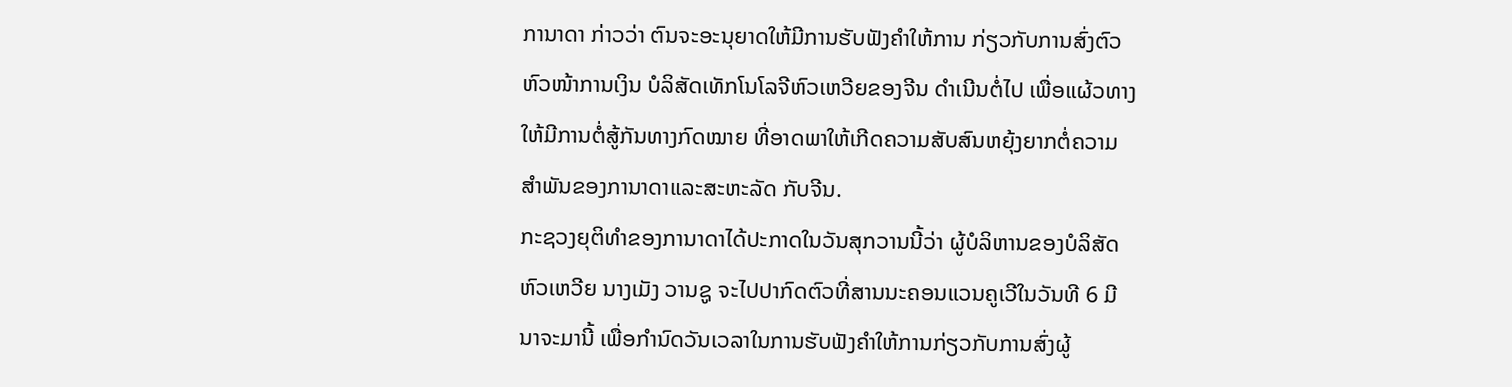ການາດາ ກ່າວວ່າ ຕົນຈະອະນຸຍາດໃຫ້ມີການຮັບຟັງຄຳໃຫ້ການ ກ່ຽວກັບການສົ່ງຕົວ ຫົວໜ້າການເງິນ ບໍລິສັດເທັກໂນໂລຈີຫົວເຫວີຍຂອງຈີນ ດຳເນີນຕໍ່ໄປ ເພື່ອແຜ້ວທາງໃຫ້ມີການຕໍ່ສູ້ກັນທາງກົດໝາຍ ທີ່ອາດພາໃຫ້ເກີດຄວາມສັບສົນຫຍຸ້ງຍາກຕໍ່ຄວາມສຳພັນຂອງການາດາແລະສະຫະລັດ ກັບຈີນ.
ກະຊວງຍຸຕິທຳຂອງການາດາໄດ້ປະກາດໃນວັນສຸກວານນີ້ວ່າ ຜູ້ບໍລິຫານຂອງບໍລິສັດຫົວເຫວີຍ ນາງເມັງ ວານຊູ ຈະໄປປາກົດຕົວທີ່ສານນະຄອນແວນຄູເວີໃນວັນທີ 6 ມີນາຈະມານີ້ ເພື່ອກຳນົດວັນເວລາໃນການຮັບຟັງຄຳໃຫ້ການກ່ຽວກັບການສົ່ງຜູ້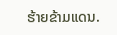ຮ້າຍຂ້າມແດນ.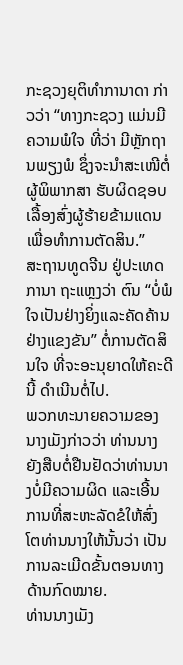ກະຊວງຍຸຕິທຳການາດາ ກ່າວວ່າ “ທາງກະຊວງ ແມ່ນມີຄວາມພໍໃຈ ທີ່ວ່າ ມີຫຼັກຖານພຽງພໍ ຊຶ່ງຈະນຳສະເໜີຕໍ່ຜູ້ພິພາກສາ ຮັບຜິດຊອບເລື້ອງສົ່ງຜູ້ຮ້າຍຂ້າມແດນເພື່ອທຳການຕັດສິນ.”
ສະຖານທູດຈີນ ຢູ່ປະເທດການາ ຖະແຫຼງວ່າ ຕົນ “ບໍ່ພໍໃຈເປັນຢ່າງຍິ່ງແລະຄັດຄ້ານຢ່າງແຂງຂັນ” ຕໍ່ການຕັດສິນໃຈ ທີ່ຈະອະນຸຍາດໃຫ້ຄະດີນີ້ ດຳເນີນຕໍ່ໄປ.
ພວກທະນາຍຄວາມຂອງນາງເມັງກ່າວວ່າ ທ່ານນາງຍັງສືບຕໍ່ຢືນຢັດວ່າທ່ານນາງບໍ່ມີຄວາມຜິດ ແລະເອີ້ນການທີ່ສະຫະລັດຂໍໃຫ້ສົ່ງໂຕທ່ານນາງໃຫ້ນັ້ນວ່າ ເປັນການລະເມີດຂັ້ນຕອນທາງດ້ານກົດໝາຍ.
ທ່ານນາງເມັງ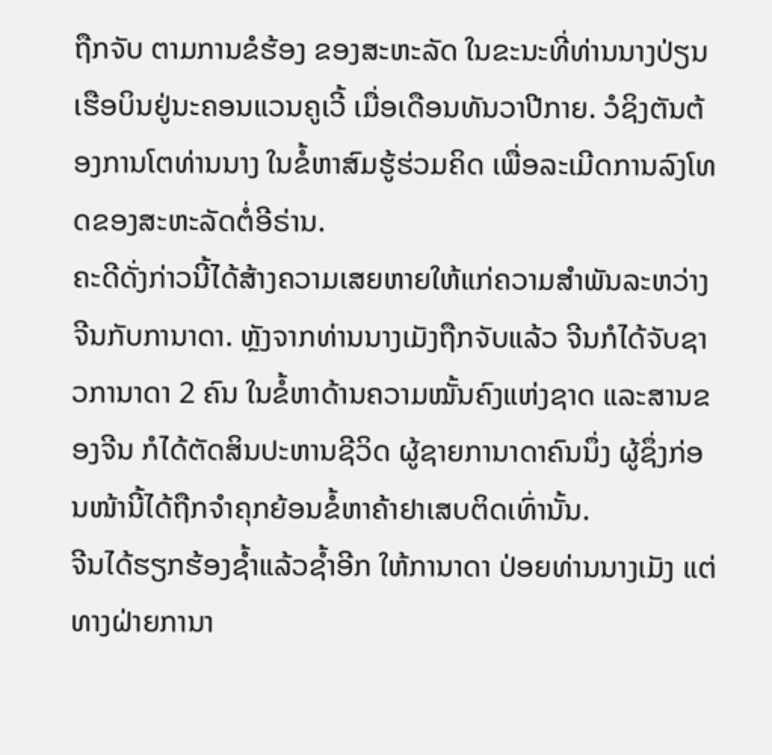ຖືກຈັບ ຕາມການຂໍຮ້ອງ ຂອງສະຫະລັດ ໃນຂະນະທີ່ທ່ານນາງປ່ຽນເຮືອບິນຢູ່ນະຄອນແວນຄູເວີ້ ເມື່ອເດືອນທັນວາປີກາຍ. ວໍຊິງຕັນຕ້ອງການໂຕທ່ານນາງ ໃນຂໍ້ຫາສົມຮູ້ຮ່ວມຄິດ ເພື່ອລະເມີດການລົງໂທດຂອງສະຫະລັດຕໍ່ອີຣ່ານ.
ຄະດີດັ່ງກ່າວນີ້ໄດ້ສ້າງຄວາມເສຍຫາຍໃຫ້ແກ່ຄວາມສຳພັນລະຫວ່າງຈີນກັບການາດາ. ຫຼັງຈາກທ່ານນາງເມັງຖືກຈັບແລ້ວ ຈີນກໍໄດ້ຈັບຊາວການາດາ 2 ຄົນ ໃນຂໍ້ຫາດ້ານຄວາມໝັ້ນຄົງແຫ່ງຊາດ ແລະສານຂອງຈີນ ກໍໄດ້ຕັດສິນປະຫານຊີວິດ ຜູ້ຊາຍການາດາຄົນນຶ່ງ ຜູ້ຊຶ່ງກ່ອນໜ້ານີ້ໄດ້ຖືກຈຳຄຸກຍ້ອນຂໍ້ຫາຄ້າຢາເສບຕິດເທົ່ານັ້ນ.
ຈີນໄດ້ຮຽກຮ້ອງຊ້ຳແລ້ວຊ້ຳອີກ ໃຫ້ການາດາ ປ່ອຍທ່ານນາງເມັງ ແຕ່ທາງຝ່າຍການາ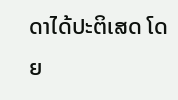ດາໄດ້ປະຕິເສດ ໂດຍ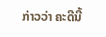ກ່າວວ່າ ຄະດີນີ້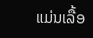ແມ່ນເລື້ອ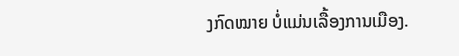ງກົດໝາຍ ບໍ່ແມ່ນເລື້ອງການເມືອງ.